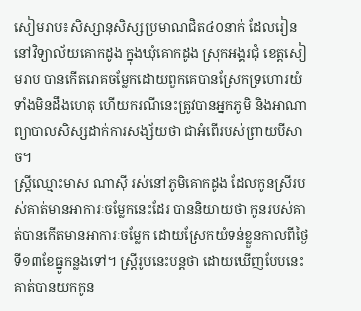សៀមរាប៖សិស្សានុសិស្សប្រមាណជិត៤០នាក់ ដែលរៀននៅវិទ្យាល័យគោកដូង ក្នុងឃុំគោកដូង ស្រុកអង្គរជុំ ខេត្តសៀមរាប បានកើតរោគចម្លែកដោយពួកគេបានស្រែកទ្រហោរយំទាំងមិនដឹងហេតុ ហើយករណីនេះត្រូវបានអ្នកភូមិ និងអាណាព្យាបាលសិស្សដាក់ការសង្ស័យថា ជាអំពើរបស់ព្រាយបីសាច។
ស្ត្រីឈ្មោះមាស ណាស៊ី រស់នៅភូមិគោកដូង ដែលកូនស្រីរបស់គាត់មានអាការៈចម្លែកនេះដែរ បាននិយាយថា កូនរបស់គាត់បានកើតមានអាការៈចម្លែក ដោយស្រែកយំទន់ខ្លួនកាលពីថ្ងៃទី១៣ខែធ្នូកន្លងទៅ។ ស្ត្រីរូបនេះបន្តថា ដោយឃើញបែបនេះគាត់បានយកកូន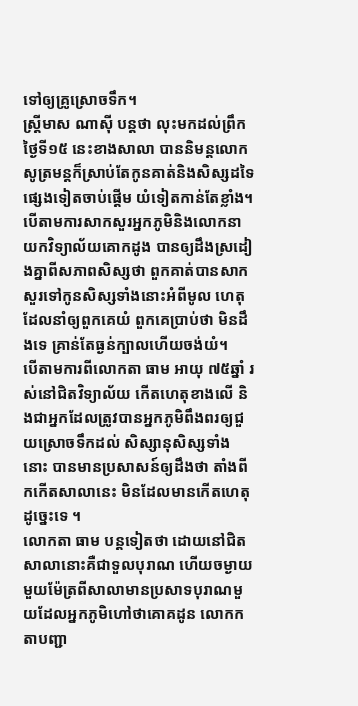ទៅឲ្យគ្រូស្រោចទឹក។
ស្ត្រីមាស ណាស៊ី បន្តថា លុះមកដល់ព្រឹកថ្ងៃទី១៥ នេះខាងសាលា បាននិមន្តលោកសូត្រមន្តក៏ស្រាប់តែកូនគាត់និងសិស្សដទៃផ្សេងទៀតចាប់ផ្តើម យំទៀតកាន់តែខ្លាំង។
បើតាមការសាកសួរអ្នកភូមិនិងលោកនាយកវិទ្យាល័យគោកដូង បានឲ្យដឹងស្រដៀងគ្នាពីសភាពសិស្សថា ពួកគាត់បានសាកសួរទៅកូនសិស្សទាំងនោះអំពីមូល ហេតុដែលនាំឲ្យពួកគេយំ ពួកគេប្រាប់ថា មិនដឹងទេ គ្រាន់តែធ្ងន់ក្បាលហើយចង់យំ។
បើតាមការពីលោកតា ធាម អាយុ ៧៥ឆ្នាំ រស់នៅជិតវិទ្យាល័យ កើតហេតុខាងលើ និងជាអ្នកដែលត្រូវបានអ្នកភូមិពឹងពរឲ្យជួយស្រោចទឹកដល់ សិស្សានុសិស្សទាំងនោះ បានមានប្រសាសន៍ឲ្យដឹងថា តាំងពីកកើតសាលានេះ មិនដែលមានកើតហេតុដូច្នេះទេ ។
លោកតា ធាម បន្តទៀតថា ដោយនៅជិតសាលានោះគឺជាទួលបុរាណ ហើយចម្ងាយមួយម៉ែត្រពីសាលាមានប្រសាទបុរាណមួយដែលអ្នកភូមិហៅថាគោគដូន លោកកតាបញ្ជា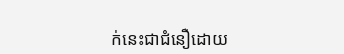ក់នេះជាជំនឿដោយ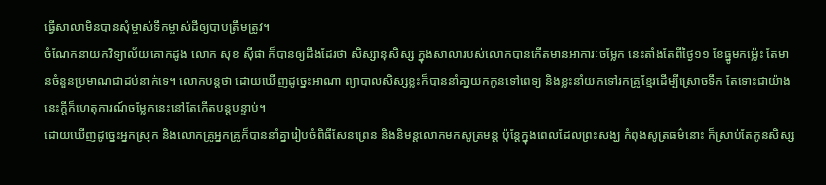ធ្វើសាលាមិនបានសុំម្ចាស់ទឹកម្ចាស់ដីឲ្យបាបត្រឹមត្រូវ។
ចំណែកនាយកវិទ្យាល័យគោកដូង លោក សុខ ស៊ីផា ក៏បានឲ្យដឹងដែរថា សិស្សានុសិស្ស ក្នុងសាលារបស់លោកបានកើតមានអាការៈចម្លែក នេះតាំងតែពីថ្ងៃ១១ ខែធ្នូមកម្ល៉េះ តែមានចំនួនប្រមាណជាដប់នាក់ទេ។ លោកបន្តថា ដោយឃើញដូច្នេះអាណា ព្យាបាលសិស្សខ្លះក៏បាននាំគា្នយកកូនទៅពេទ្យ និងខ្លះនាំយកទៅរកគ្រូខ្មែរដើម្បីស្រោចទឹក តែទោះជាយ៉ាង នេះក្តីក៏ហេតុការណ៍ចម្លែកនេះនៅតែកើតបន្តបន្ទាប់។
ដោយឃើញដូច្នេះអ្នកស្រុក និងលោកគ្រូអ្នកគ្រូក៏បាននាំគ្នារៀបចំពិធីសែនព្រេន និងនិមន្តលោកមកសូត្រមន្ត ប៉ុន្តែក្នុងពេលដែលព្រះសង្ឃ កំពុងសូត្រធម៌នោះ ក៏ស្រាប់តែកូនសិស្ស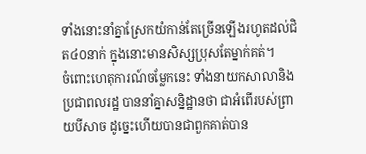ទាំងនោះនាំគ្នាស្រែកយំកាន់តែច្រើនឡើងរហូតដល់ជិត៤០នាក់ ក្នុងនោះមានសិស្សប្រុសតែម្នាក់គត់។
ចំពោះហេតុការណ៍ចម្លែកនេះ ទាំងនាយកសាលានិងប្រជាពលរដ្ឋ បាននាំគ្នាសន្និដ្ឋានថា ជាអំពើរបស់ព្រាយបីសាច ដូច្នេះហើយបានជាពួកគាត់បាន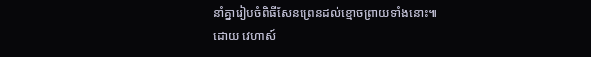នាំគ្នារៀបចំពិធីសែនព្រេនដល់ខ្មោចព្រាយទាំងនោះ៕
ដោយ វេហាស៍